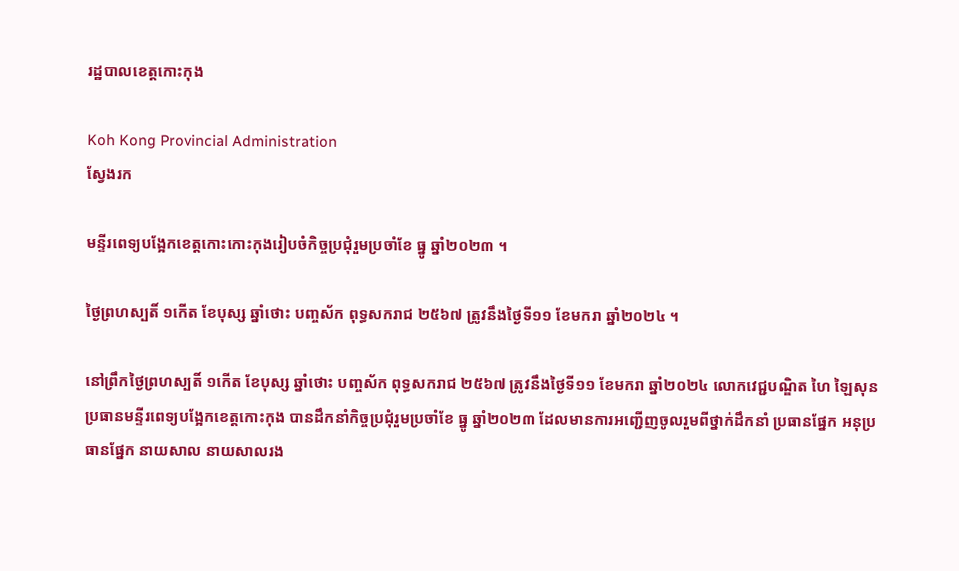រដ្ឋបាលខេត្តកោះកុង

Koh Kong Provincial Administration
ស្វែងរក

មន្ទីរពេទ្យបង្អែកខេត្តកោះកោះកុងរៀបចំកិច្ចប្រជុំរួមប្រចាំខែ ធ្នូ ឆ្នាំ២០២៣ ។

ថ្ងៃព្រហស្បតិ៍ ១កើត ខែបុស្ស ឆ្នាំថោះ បញ្ចស័ក ពុទ្ធសករាជ ២៥៦៧ ត្រូវនឹងថ្ងៃទី១១ ខែមករា ឆ្នាំ២០២៤ ។

នៅព្រឹកថ្ងៃព្រហស្បតិ៍ ១កើត ខែបុស្ស ឆ្នាំថោះ បញ្ចស័ក ពុទ្ធសករាជ ២៥៦៧ ត្រូវនឹងថ្ងៃទី១១ ខែមករា ឆ្នាំ២០២៤ លោកវេជ្ជបណ្ឌិត ហៃ ឡៃសុន ប្រធានមន្ទីរពេទ្យបង្អែកខេត្តកោះកុង បានដឹកនាំកិច្ចប្រជុំរួមប្រចាំខែ ធ្នូ ឆ្នាំ២០២៣ ដែលមានការអញ្ជើញចូលរួមពីថ្នាក់ដឹកនាំ ប្រធានផ្នែក អនុប្រធានផ្នែក នាយសាល នាយសាលរង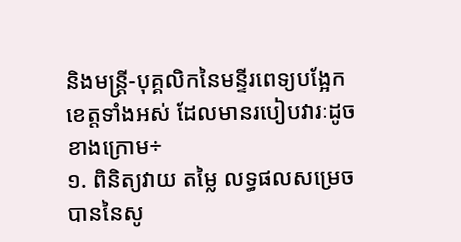និងមន្ត្រី-បុគ្គលិកនៃមន្ទីរពេទ្យបង្អែកខេត្តទាំងអស់ ដែលមានរបៀបវារៈដូចខាងក្រោម÷
១. ពិនិត្យវាយ តម្លៃ លទ្ធផលសម្រេចបាននៃសូ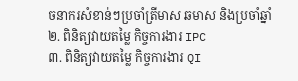ចនាករសំខាន់ៗប្រចាំត្រីមាស ឆមាស និងប្រចាំឆ្នាំ
២. ពិនិត្យវាយតម្លៃ កិច្ចការងារ IPC
៣. ពិនិត្យវាយតម្លៃ កិច្ចការងារ QI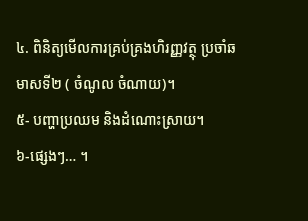៤. ពិនិត្យមើលការគ្រប់គ្រងហិរញ្ញវត្ថុ ប្រចាំឆមាសទី២ ( ចំណូល ចំណាយ)។
៥- បញ្ហាប្រឈម និងដំណោះស្រាយ។
៦-ផ្សេងៗ… ។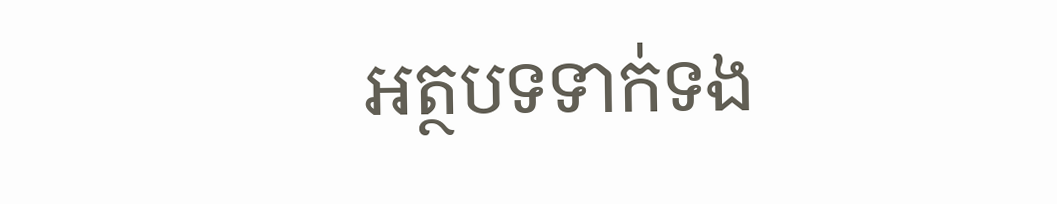អត្ថបទទាក់ទង